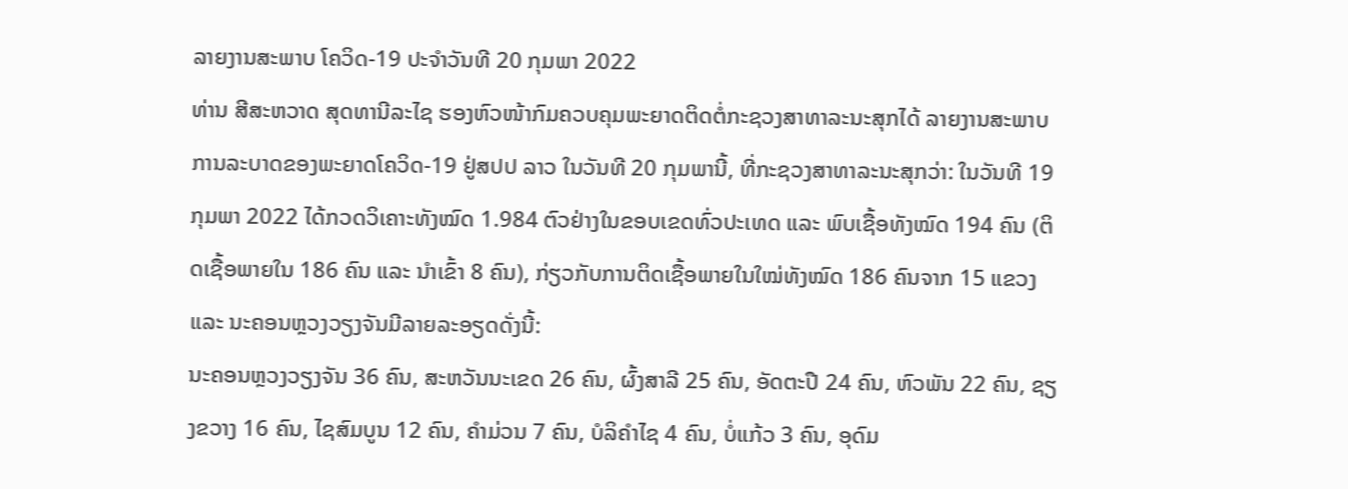ລາຍງານສະພາບ ໂຄວິດ-19 ປະຈໍາວັນທີ 20 ກຸມພາ 2022
ທ່ານ ສີສະຫວາດ ສຸດທານີລະໄຊ ຮອງຫົວໜ້າກົມຄວບຄຸມພະຍາດຕິດຕໍ່ກະຊວງສາທາລະນະສຸກໄດ້ ລາຍງານສະພາບການລະບາດຂອງພະຍາດໂຄວິດ-19 ຢູ່ສປປ ລາວ ໃນວັນທີ 20 ກຸມພານີ້, ທີ່ກະຊວງສາທາລະນະສຸກວ່າ: ໃນວັນທີ 19 ກຸມພາ 2022 ໄດ້ກວດວິເຄາະທັງໝົດ 1.984 ຕົວຢ່າງໃນຂອບເຂດທົ່ວປະເທດ ແລະ ພົບເຊື້ອທັງໝົດ 194 ຄົນ (ຕິດເຊື້ອພາຍໃນ 186 ຄົນ ແລະ ນໍາເຂົ້າ 8 ຄົນ), ກ່ຽວກັບການຕິດເຊື້ອພາຍໃນໃໝ່ທັງໝົດ 186 ຄົນຈາກ 15 ແຂວງ ແລະ ນະຄອນຫຼວງວຽງຈັນມີລາຍລະອຽດດັ່ງນີ້:
ນະຄອນຫຼວງວຽງຈັນ 36 ຄົນ, ສະຫວັນນະເຂດ 26 ຄົນ, ຜົ້ງສາລີ 25 ຄົນ, ອັດຕະປື 24 ຄົນ, ຫົວພັນ 22 ຄົນ, ຊຽງຂວາງ 16 ຄົນ, ໄຊສົມບູນ 12 ຄົນ, ຄຳມ່ວນ 7 ຄົນ, ບໍລິຄຳໄຊ 4 ຄົນ, ບໍ່ແກ້ວ 3 ຄົນ, ອຸດົມ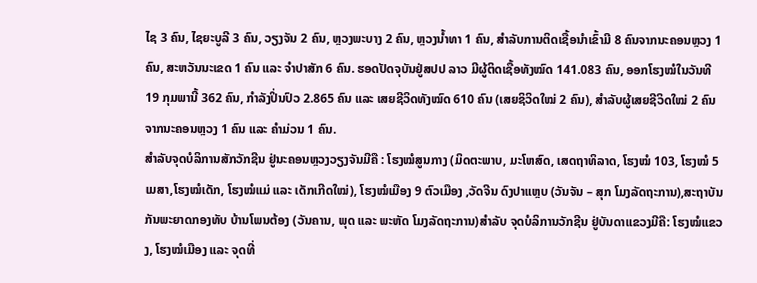ໄຊ 3 ຄົນ, ໄຊຍະບູລີ 3 ຄົນ, ວຽງຈັນ 2 ຄົນ, ຫຼວງພະບາງ 2 ຄົນ, ຫຼວງນ້ຳທາ 1 ຄົນ, ສໍາລັບການຕິດເຊື້ອນໍາເຂົ້າມີ 8 ຄົນຈາກນະຄອນຫຼວງ 1 ຄົນ, ສະຫວັນນະເຂດ 1 ຄົນ ແລະ ຈໍາປາສັກ 6 ຄົນ. ຮອດປັດຈຸບັນຢູ່ສປປ ລາວ ມີຜູ້ຕິດເຊື້ອທັງໝົດ 141.083 ຄົນ, ອອກໂຮງໝໍໃນວັນທີ 19 ກຸມພານີ້ 362 ຄົນ, ກຳລັງປິ່ນປົວ 2.865 ຄົນ ແລະ ເສຍຊີວິດທັງໝົດ 610 ຄົນ (ເສຍຊິວິດໃໝ່ 2 ຄົນ), ສຳລັບຜູ້ເສຍຊີວິດໃໝ່ 2 ຄົນຈາກນະຄອນຫຼວງ 1 ຄົນ ແລະ ຄໍາມ່ວນ 1 ຄົນ.
ສໍາລັບຈຸດບໍລິການສັກວັກຊີນ ຢູ່ນະຄອນຫຼວງວຽງຈັນມີຄື : ໂຮງໝໍສູນກາງ (ມິດຕະພາບ, ມະໂຫສົດ, ເສດຖາທິລາດ, ໂຮງໝໍ 103, ໂຮງໝໍ 5 ເມສາ,ໂຮງໝໍເດັກ, ໂຮງໝໍແມ່ ແລະ ເດັກເກີດໃໝ່), ໂຮງໝໍເມືອງ 9 ຕົວເມືອງ ,ວັດຈີນ ດົງປາແຫຼບ (ວັນຈັນ – ສຸກ ໂມງລັດຖະການ),ສະຖາບັນກັນພະຍາດກອງທັບ ບ້ານໂພນຕ້ອງ (ວັນຄານ, ພຸດ ແລະ ພະຫັດ ໂມງລັດຖະການ)ສຳລັບ ຈຸດບໍລິການວັກຊີນ ຢູ່ບັນດາແຂວງມີຄື: ໂຮງໝໍແຂວງ, ໂຮງໝໍເມືອງ ແລະ ຈຸດທີ່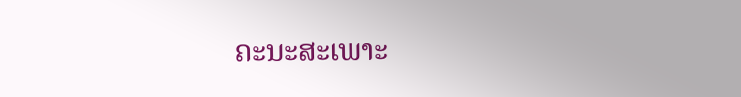ຄະນະສະເພາະ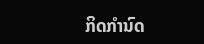ກິດກໍານົດ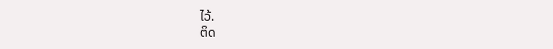ໄວ້.
ຕິດ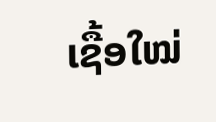ເຊື້ອໃໝ່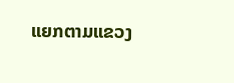ແຍກຕາມແຂວງ